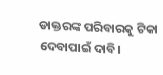ଡାକ୍ତରଙ୍କ ପରିବାରକୁ ଟିକା ଦେବାପାଇଁ ଦାବି।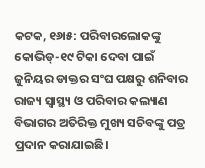କଟକ, ୧୬ା୫: ପରିବାରଲୋକଙ୍କୁ କୋଭିଡ୍-୧୯ ଟିକା ଦେବା ପାଇଁ ଜୁନିୟର ଡାକ୍ତର ସଂଘ ପକ୍ଷରୁ ଶନିବାର ରାଜ୍ୟ ସ୍ବାସ୍ଥ୍ୟ ଓ ପରିବାର କଲ୍ୟାଣ ବିଭାଗର ଅତିରିକ୍ତ ମୁଖ୍ୟ ସଚିବଙ୍କୁ ପତ୍ର ପ୍ରଦାନ କରାଯାଇଛି।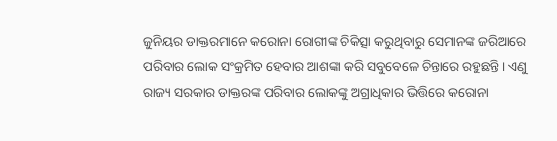ଜୁନିୟର ଡାକ୍ତରମାନେ କରୋନା ରୋଗୀଙ୍କ ଚିକିତ୍ସା କରୁଥିବାରୁ ସେମାନଙ୍କ ଜରିଆରେ ପରିବାର ଲୋକ ସଂକ୍ରମିତ ହେବାର ଆଶଙ୍କା କରି ସବୁବେଳେ ଚିନ୍ତାରେ ରହୁଛନ୍ତି। ଏଣୁ ରାଜ୍ୟ ସରକାର ଡାକ୍ତରଙ୍କ ପରିବାର ଲୋକଙ୍କୁ ଅଗ୍ରାଧିକାର ଭିତ୍ତିରେ କରୋନା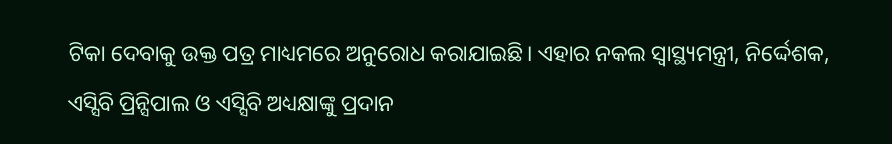ଟିକା ଦେବାକୁ ଉକ୍ତ ପତ୍ର ମାଧ୍ୟମରେ ଅନୁରୋଧ କରାଯାଇଛି। ଏହାର ନକଲ ସ୍ବାସ୍ଥ୍ୟମନ୍ତ୍ରୀ, ନିର୍ଦ୍ଦେଶକ, ଏସ୍ସିବି ପ୍ରିନ୍ସିପାଲ ଓ ଏସ୍ସିବି ଅଧ୍ୟକ୍ଷାଙ୍କୁ ପ୍ରଦାନ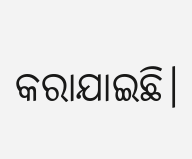କରାଯାଇଛି।